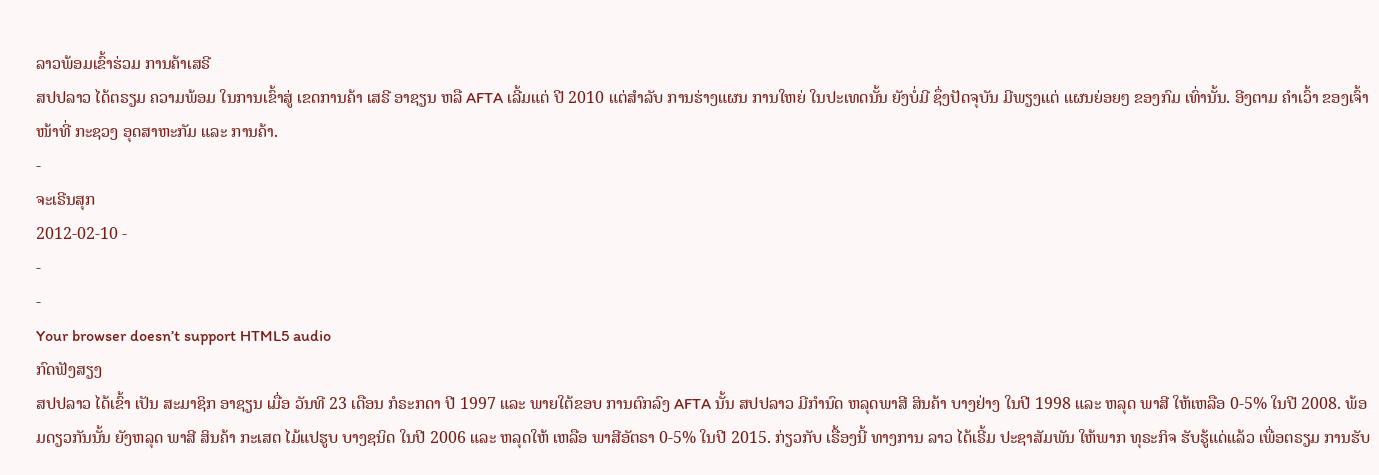ລາວພ້ອມເຂົ້າຮ່ວມ ການຄ້າເສຣີ
ສປປລາວ ໄດ້ຕຣຽມ ຄວາມພ້ອມ ໃນການເຂົ້າສູ່ ເຂດການຄ້າ ເສຣີ ອາຊຽນ ຫລື AFTA ເລີ້ມແຕ່ ປີ 2010 ແຕ່ສໍາລັບ ການຮ່າງແຜນ ການໃຫຍ່ ໃນປະເທດນັ້ນ ຍັງບໍ່ມີ ຊຶ່ງປັດຈຸບັນ ມີພຽງແຕ່ ແຜນຍ່ອຍໆ ຂອງກົມ ເທົ່ານັ້ນ. ອີງຕາມ ຄໍາເວົ້າ ຂອງເຈົ້າໜ້າທີ່ ກະຊວງ ອຸດສາຫະກັມ ແລະ ການຄ້າ.
-
ຈະເຣີນສຸກ
2012-02-10 -
-
-
Your browser doesn’t support HTML5 audio
ກົດຟັງສຽງ
ສປປລາວ ໄດ້ເຂົ້າ ເປັນ ສະມາຊິກ ອາຊຽນ ເມື່ອ ວັນທີ 23 ເດືອນ ກໍຣະກດາ ປີ 1997 ແລະ ພາຍໃຕ້ຂອບ ການຕົກລົງ AFTA ນັ້ນ ສປປລາວ ມີກໍານົດ ຫລຸດພາສີ ສິນຄ້າ ບາງຢ່າງ ໃນປີ 1998 ແລະ ຫລຸດ ພາສີ ໃຫ້ເຫລືອ 0-5% ໃນປີ 2008. ພ້ອມດຽວກັນນັ້ນ ຍັງຫລຸດ ພາສີ ສິນຄ້າ ກະເສຕ ໄມ້ແປຮູບ ບາງຊນິດ ໃນປີ 2006 ແລະ ຫລຸດໃຫ້ ເຫລືອ ພາສີອັຕຣາ 0-5% ໃນປີ 2015. ກ່ຽວກັບ ເຣື້ອງນີ້ ທາງການ ລາວ ໄດ້ເຣີ້ມ ປະຊາສັມພັນ ໃຫ້ພາກ ທຸຣະກິຈ ຮັບຮູ້ແດ່ແລ້ວ ເພື່ອຕຣຽມ ການຮັບ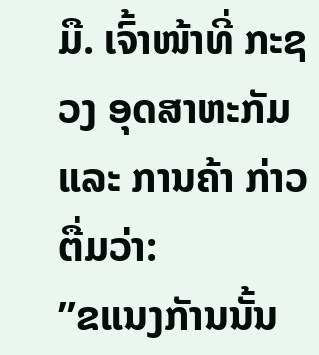ມື. ເຈົ້າໜ້າທີ່ ກະຊວງ ອຸດສາຫະກັມ ແລະ ການຄ້າ ກ່າວຕື່ມວ່າ:
”ຂແນງກັານນັ້ນ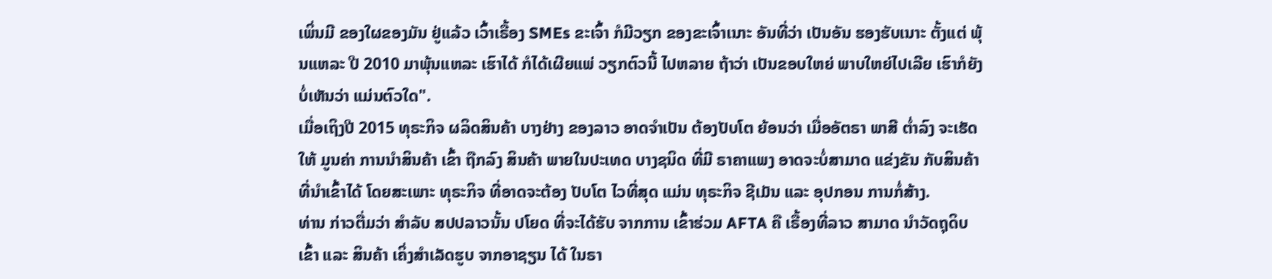ເພິ່ນມີ ຂອງໃຜຂອງມັນ ຢູ່ແລ້ວ ເວົ້າເຣື້ອງ SMEs ຂະເຈົ້າ ກໍມີວຽກ ຂອງຂະເຈົ້າເນາະ ອັນທີ່ວ່າ ເປັນອັນ ຮອງຮັບເນາະ ຕັ້ງແຕ່ ພຸ້ນແຫລະ ປີ 2010 ມາພຸ້ນແຫລະ ເຮົາໄດ້ ກໍໄດ້ເຜີຍແພ່ ວຽກຕົວນີ້ ໄປຫລາຍ ຖ້າວ່າ ເປັນຂອບໃຫຍ່ ພາບໃຫຍ່ໄປເລີຍ ເຮົາກໍຍັງ ບໍ່ເຫັນວ່າ ແມ່ນຕົວໃດ".
ເມື່ອເຖິງປີ 2015 ທຸຣະກິຈ ຜລິດສິນຄ້າ ບາງຢ່າງ ຂອງລາວ ອາດຈໍາເປັນ ຕ້ອງປັບໂຕ ຍ້ອນວ່າ ເມື່ອອັຕຣາ ພາສີ ຕໍ່າລົງ ຈະເຮັດໃຫ້ ມູນຄ່າ ການນໍາສິນຄ້າ ເຂົ້າ ຖືກລົງ ສິນຄ້າ ພາຍໃນປະເທດ ບາງຊນິດ ທີ່ມີ ຣາຄາແພງ ອາດຈະບໍ່ສາມາດ ແຂ່ງຂັນ ກັບສິນຄ້າ ທີ່ນໍາເຂົ້າໄດ້ ໂດຍສະເພາະ ທຸຣະກິຈ ທີ່ອາດຈະຕ້ອງ ປັບໂຕ ໄວທີ່ສຸດ ແມ່ນ ທຸຣະກິຈ ຊີເມັນ ແລະ ອຸປກອນ ການກໍ່ສ້າງ.
ທ່ານ ກ່າວຕື່ມວ່າ ສໍາລັບ ສປປລາວນັ້ນ ປໂຍດ ທີ່ຈະໄດ້ຮັບ ຈາກການ ເຂົ້າຮ່ວມ AFTA ຄື ເຣື້ອງທີ່ລາວ ສາມາດ ນໍາວັດຖຸດິບ ເຂົ້າ ແລະ ສິນຄ້າ ເຄິ່ງສໍາເລັດຮູບ ຈາກອາຊຽນ ໄດ້ ໃນຣາ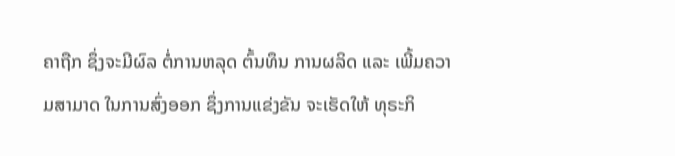ຄາຖືກ ຊຶ່ງຈະມີຜົລ ຕໍ່ການຫລຸດ ຕົ້ນທຶນ ການຜລິດ ແລະ ເພີ້ມຄວາມສາມາດ ໃນການສົ່ງອອກ ຊຶ່ງການແຂ່ງຂັນ ຈະເຮັດໃຫ້ ທຸຣະກິ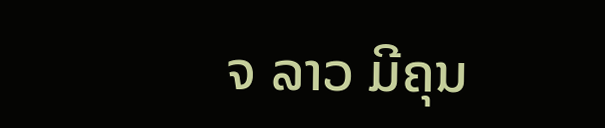ຈ ລາວ ມີຄຸນ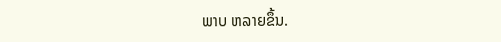ພາບ ຫລາຍຂຶ້ນ.